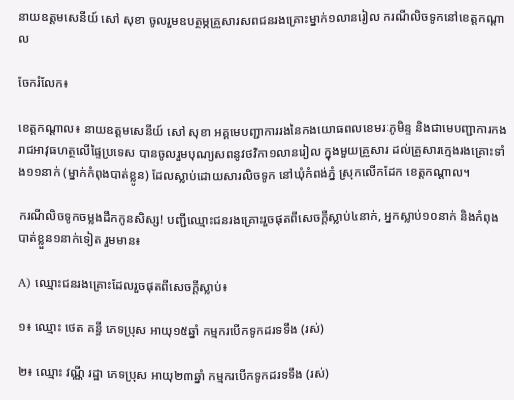នាយឧត្តមសេនីយ៍ សៅ សុខា ចូលរួមឧបត្ថម្ភគ្រួសារសពជនរងគ្រោះម្នាក់១លានរៀល ករណីលិចទូកនៅខេត្តកណ្តាល

ចែករំលែក៖

ខេត្តកណ្ដាល៖ នាយឧត្តមសេនីយ៍ សៅ សុខា អគ្គមេបញ្ជាការរងនៃកងយោធពលខេមរៈភូមិន្ទ និងជាមេបញ្ជាការកងរាជអាវុធហត្ថលើផ្ទៃប្រទេស បានចូលរួមបុណ្យសពនូវថវិកា១លានរៀល ក្នុងមួយគ្រួសារ ដល់គ្រួសារក្មេងរងគ្រោះទាំង១១នាក់ (ម្នាក់កំពុងបាត់ខ្លូន) ដែលស្លាប់ដោយសារលិចទូក នៅឃុំកំពង់ភ្នំ ស្រុកលើកដែក ខេត្តកណ្ដាល។

ករណីលិចទូកចម្លងដឹកកូនសិស្ស! បញ្ជីឈ្មោះជនរងគ្រោះរួចផុតពីសេចក្តីស្លាប់៤នាក់, អ្នកស្លាប់១០នាក់ និងកំពុងបាត់ខ្លួន១នាក់ទៀត រួមមាន៖

A) ឈ្មោះជនរងគ្រោះដែលរួចផុតពីសេចក្តីស្លាប់៖

១៖ ឈ្មោះ ថេត គន្ធី ភេទប្រុស អាយុ១៥ឆ្នាំ កម្មករបើកទូកដរទទឹង (រស់)

២៖ ឈ្មោះ វណ្ណី រដ្ឋា ភេទប្រុស អាយុ២៣ឆ្នាំ កម្មករបើកទូកដរទទឹង (រស់)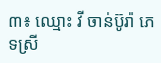៣៖ ឈ្មោះ វី ចាន់ប៊ូរ៉ា ភេទស្រី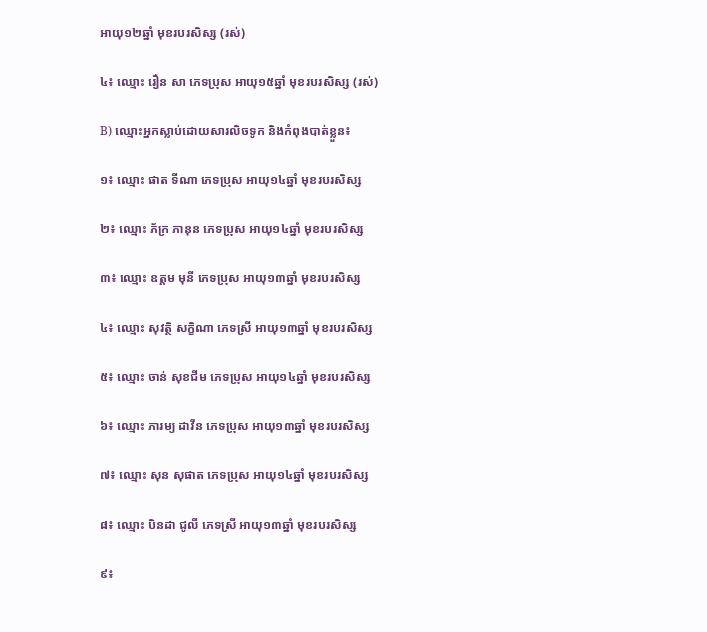អាយុ១២ឆ្នាំ មុខរបរសិស្ស (រស់)

៤៖ ឈ្មោះ រឿន សា ភេទប្រុស អាយុ១៥ឆ្នាំ មុខរបរសិស្ស (រស់)

B) ឈ្មោះអ្នកស្លាប់ដោយសារលិចទូក និងកំពុងបាត់ខ្លួន៖

១៖ ឈ្មោះ ផាត ទីណា ភេទប្រុស អាយុ១៤ឆ្នាំ មុខរបរសិស្ស

២៖ ឈ្មោះ ភ័ក្រ ភានុន ភេទប្រុស អាយុ១៤ឆ្នាំ មុខរបរសិស្ស

៣៖ ឈ្មោះ ឧត្តម មុនី ភេទប្រុស អាយុ១៣ឆ្នាំ មុខរបរសិស្ស

៤៖ ឈ្មោះ សុវត្ថិ សក្ខិណា ភេទស្រី អាយុ១៣ឆ្នាំ មុខរបរសិស្ស

៥៖ ឈ្មោះ ចាន់ សុខជីម ភេទប្រុស អាយុ១៤ឆ្នាំ មុខរបរសិស្ស

៦៖ ឈ្មោះ ភារម្យ ដាវីន ភេទប្រុស អាយុ១៣ឆ្នាំ មុខរបរសិស្ស

៧៖ ឈ្មោះ សុន សុផាត ភេទប្រុស អាយុ១៤ឆ្នាំ មុខរបរសិស្ស

៨៖ ឈ្មោះ បិនដា ជូលី ភេទស្រី អាយុ១៣ឆ្នាំ មុខរបរសិស្ស

៩៖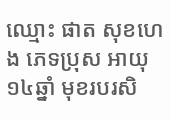ឈ្មោះ ផាត សុខហេង ភេទប្រុស អាយុ១៤ឆ្នាំ មុខរបរសិ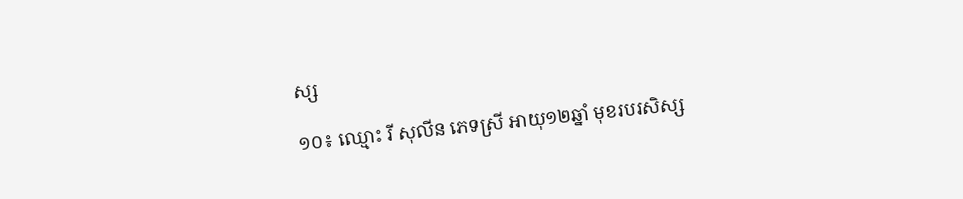ស្ស

១០៖ ឈ្មោះ រី សុលីន ភេទស្រី អាយុ១២ឆ្នាំ មុខរបរសិស្ស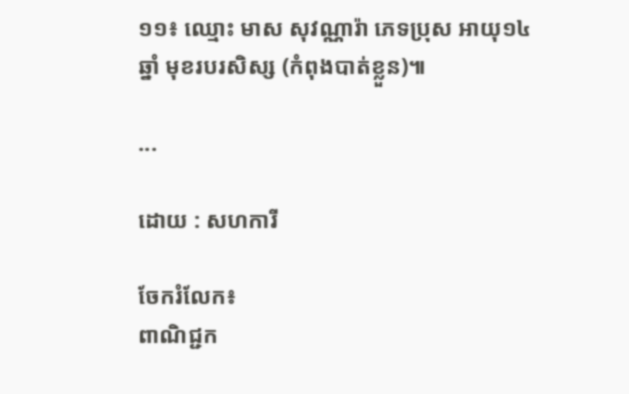១១៖ ឈ្មោះ មាស សុវណ្ណារ៉ា ភេទប្រុស អាយុ១៤ឆ្នាំ មុខរបរសិស្ស (កំពុងបាត់ខ្លួន)៕

...

ដោយ : សហការី

ចែករំលែក៖
ពាណិជ្ជក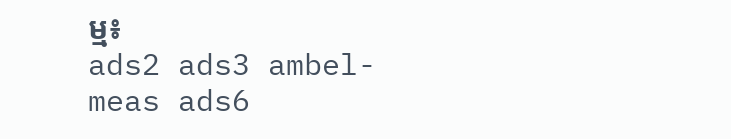ម្ម៖
ads2 ads3 ambel-meas ads6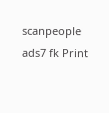scanpeople ads7 fk Print